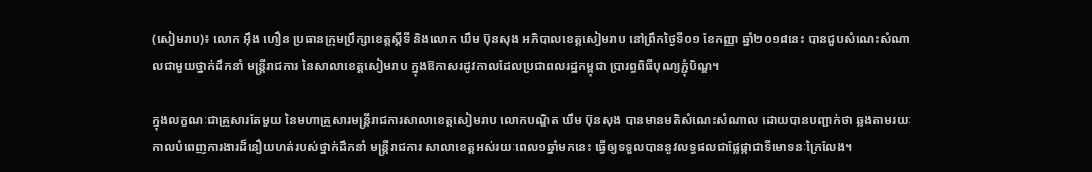(សៀមរាប)៖ លោក អ៊ឹង ហឿន ប្រធានក្រុមប្រឹក្សាខេត្តស្ដីទី និងលោក ឃឹម ប៊ុនសុង អភិបាលខេត្តសៀមរាប នៅព្រឹកថ្ងៃទី០១ ខែកញ្ញា ឆ្នាំ២០១៨នេះ បានជួបសំណេះសំណាលជាមួយថ្នាក់ដឹកនាំ មន្ត្រីរាជការ នៃសាលាខេត្តសៀមរាប ក្នុងឱកាសរដូវកាលដែលប្រជាពលរដ្ឋកម្ពុជា ប្រារព្ធពិធីបុណ្យភ្ជុំបិណ្ឌ។

ក្នុងលក្ខណៈជាគ្រួសារតែមួយ នៃមហាគ្រួសារមន្ត្រីរាជការសាលាខេត្តសៀមរាប លោកបណ្ឌិត ឃឹម ប៊ុនសុង បានមានមតិសំណេះសំណាល ដោយបានបញ្ជាក់ថា ឆ្លងតាមរយៈកាលបំពេញការងារដ៏នឿយហត់របស់ថ្នាក់ដឹកនាំ មន្ត្រីរាជការ សាលាខេត្តអស់រយៈពេល១ឆ្នាំមកនេះ ធ្វើឲ្យទទួលបាននូវលទ្ធផលជាផ្លែផ្កាជាទីមោទនៈក្រៃលែង។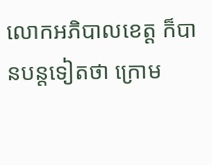លោកអភិបាលខេត្ត ក៏បានបន្តទៀតថា ក្រោម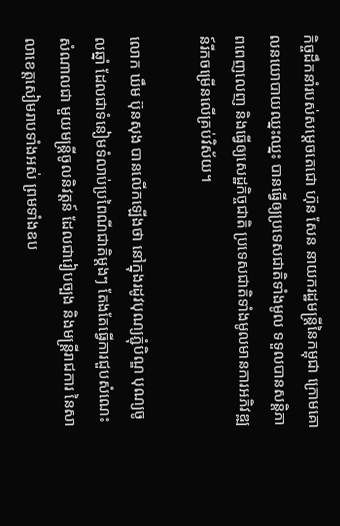កិច្ចដឹកនាំរបស់សម្តេចតេជោ ហ៊ុន សែន នាយករដ្ឋមន្ត្រីនៃកម្ពុជា ក្រោមគោលនយោបាយឈ្នះឈ្នះ បានធ្វើឲ្យប្រទេសជាតិទាំងមូល ទទួលបានសន្តិភាពពេញលេញ និងធ្វើឲ្យសេដ្ឋកិច្ចជាតិ ប្រទេសជាតិទាំងមូលមានការអភិវឌ្ឍន៍រីកចម្រើនលើគ្រប់វិស័យ។

លោក ឃឹម ប៊ុនសុង បានលើកឡើងថា នៅក្នុងរដូវបុណ្យភ្ជុំបិណ្ឌ បុណ្យចូលឆ្នាំ ដែលជាទំនៀមទំលាប់ប្រពៃណីជាតិម្តងៗ តែងតែធ្វើការជួបសំណេះសំណាលជា មួយមន្ត្រីចូលនិវត្តន៍ ដែលជារៀបច្បង និងមន្ត្រីរាជការ នៃសាលាខេត្តសៀមរាបទាំងអស់ ព្រមទាំងឧប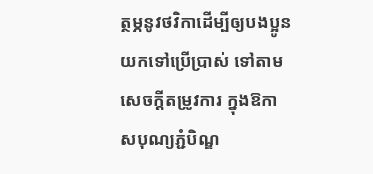ត្ថម្ភនូវថវិកាដើម្បីឲ្យបងប្អូនយកទៅប្រើប្រាស់ ទៅតាមសេចក្តីតម្រូវការ ក្នុងឱកាសបុណ្យភ្ជំបិណ្ឌ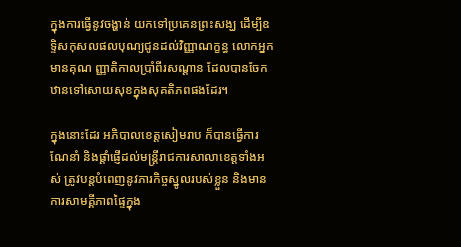ក្នុងការធ្វើនូវចង្ហាន់ យកទៅប្រគេនព្រះសង្ឃ ដើម្បីឧទិ្ទសកុសលផលបុណ្យជូនដល់វិញ្ញាណក្ខន្ធ លោកអ្នកមានគុណ ញ្ញាតិកាលប្រាំពីរសណ្តាន ដែលបានចែកឋានទៅសោយសុខក្នុងសុគតិភពផងដែរ។

ក្នុងនោះដែរ អភិបាលខេត្តសៀមរាប ក៏បានធ្វើការណែនាំ និងផ្តាំផ្ញើដល់មន្ត្រីរាជការសាលាខេត្តទាំងអស់ ត្រូវបន្តបំពេញនូវភារកិច្ចស្នូលរបស់ខ្លួន និងមានការសាមគ្គីភាពផ្ទៃក្នុង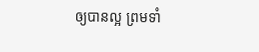ឲ្យបានល្អ ព្រមទាំ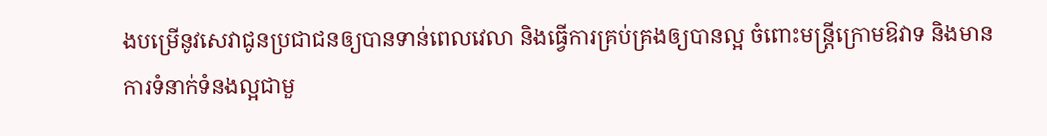ងបម្រើនូវសេវាជូនប្រជាជនឲ្យបានទាន់ពេលវេលា និងធ្វើការគ្រប់គ្រងឲ្យបានល្អ ចំពោះមន្ត្រីក្រោមឱវាទ និងមានការទំនាក់ទំនងល្អជាមួ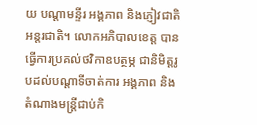យ បណ្តាមន្ទីរ អង្គភាព និងភ្ញៀវជាតិ អន្តរជាតិ។ លោកអភិបាលខេត្ត បានធ្វើការប្រគល់ថវិកាឧបត្ថម្ភ ជានិមិត្តរូបដល់បណ្តាទីចាត់ការ អង្គភាព និងតំណាងមន្ត្រីជាប់កិ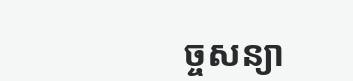ច្ចសន្យា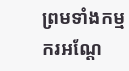ព្រមទាំងកម្មករអណ្តែ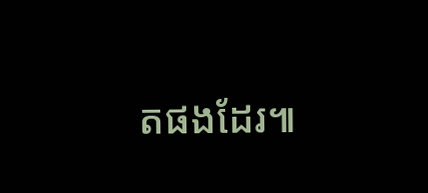តផងដែរ៕